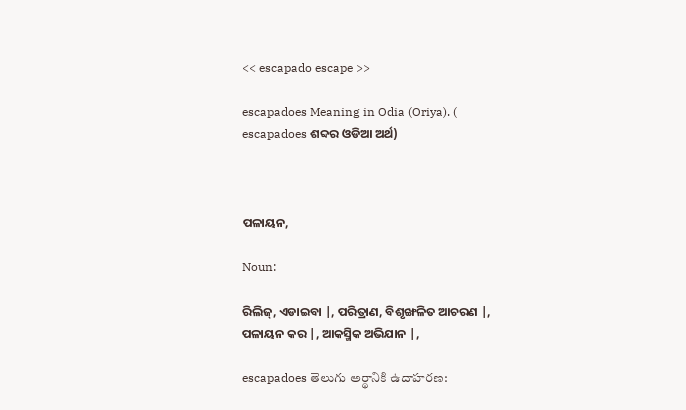<< escapado escape >>

escapadoes Meaning in Odia (Oriya). ( escapadoes ଶବ୍ଦର ଓଡିଆ ଅର୍ଥ)



ପଳାୟନ,

Noun:

ରିଲିଜ୍, ଏଡାଇବା |, ପରିତ୍ରାଣ, ବିଶୃଙ୍ଖଳିତ ଆଚରଣ |, ପଳାୟନ କର |, ଆକସ୍ମିକ ଅଭିଯାନ |,

escapadoes తెలుగు అర్థానికి ఉదాహరణ: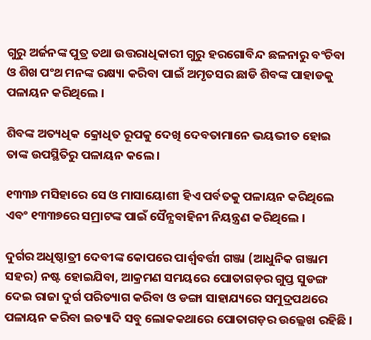ଗୁରୁ ଅର୍ଜନଙ୍କ ପୁତ୍ର ତଥା ଉତ୍ତରାଧିକାରୀ ଗୁରୁ ହରଗୋବିନ୍ଦ ଛଳନାରୁ ବଂଚିବା ଓ ଶିଖ ପଂଥ ମନଙ୍କ ରକ୍ଷ୍ୟା କରିବା ପାଇଁ ଅମୃତସର ଛାଡି ଶିବଙ୍କ ପାହାଡକୁ ପଳାୟନ କରିଥିଲେ ।

ଶିବଙ୍କ ଅତ୍ୟଧିକ କ୍ରୋଧିତ ରୂପକୁ ଦେଖି ଦେବତାମାନେ ଭୟଭୀତ ହୋଇ ତାଙ୍କ ଉପସ୍ଥିତିରୁ ପଳାୟନ କଲେ ।

୧୩୩୬ ମସିହାରେ ସେ ଓ ମାସାୟୋଶୀ ହିଏ ପର୍ବତକୁ ପଳାୟନ କରିଥିଲେ ଏବଂ ୧୩୩୭ରେ ସମ୍ରାଟଙ୍କ ପାଇଁ ସୈନ୍ଯବାହିନୀ ନିୟନ୍ତ୍ରଣ କରିଥିଲେ ।

ଦୁର୍ଗର ଅଧିଷ୍ଠାତ୍ରୀ ଦେବୀଙ୍କ କୋପରେ ପାର୍ଶ୍ୱବର୍ତ୍ତୀ ଗଞ୍ଜା (ଆଧୁନିକ ଗଞ୍ଜାମ ସହର) ନଷ୍ଟ ହୋଇଯିବା, ଆକ୍ରମଣ ସମୟରେ ପୋତାଗଡ଼ର ଗୁପ୍ତ ସୁଡଙ୍ଗ ଦେଇ ରାଜା ଦୁର୍ଗ ପରିତ୍ୟାଗ କରିବା ଓ ଡଙ୍ଗା ସାହାଯ୍ୟରେ ସମୁଦ୍ରପଥରେ ପଳାୟନ କରିବା ଇତ୍ୟାଦି ସବୁ ଲୋକକଥାରେ ପୋତାଗଡ଼ର ଉଲ୍ଲେଖ ରହିଛି ।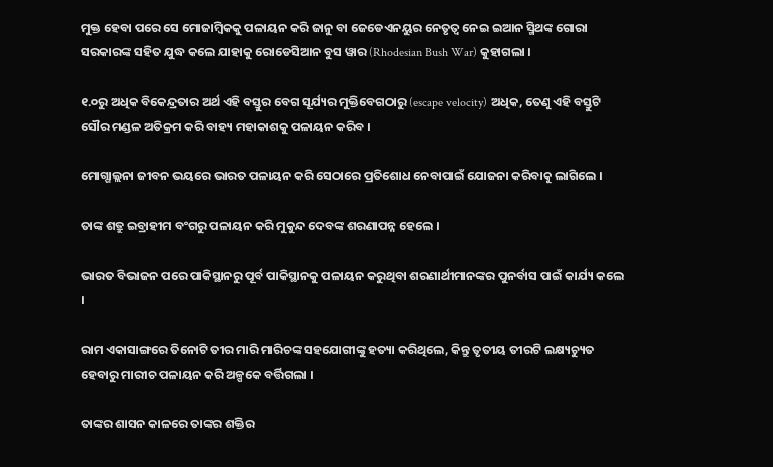ମୁକ୍ତ ହେବା ପରେ ସେ ମୋଜାମ୍ବିକ‌କୁ ପଳାୟନ କରି ଜାନୁ ବା ଜେଡେଏନ‌ୟୁର ନେତୃତ୍ୱ ନେଇ ଇଆନ ସ୍ମିଥଙ୍କ ଗୋରା ସରକାରଙ୍କ ‌ସ‌ହିତ ଯୁଦ୍ଧ କଲେ ଯାହାକୁ ରୋଡେସିଆନ ବୁସ ୱାର (Rhodesian Bush War) କୁହାଗଲା ।

୧.୦ରୁ ଅଧିକ ବିକେନ୍ଦ୍ରତାର ଅର୍ଥ ଏହି ବସ୍ତୁର ବେଗ ସୂର୍ଯ୍ୟର ମୁକ୍ତିବେଗଠାରୁ (escape velocity) ଅଧିକ, ତେଣୁ ଏହି ବସ୍ତୁଟି ସୌର ମଣ୍ଡଳ ଅତିକ୍ରମ କରି ବାହ୍ୟ ମହାକାଶକୁ ପଳାୟନ କରିବ ।

ମୋଗ୍ଗାଲ୍ଲନା ଜୀବନ ଭୟରେ ଭାରତ ପଳାୟନ କରି ସେଠାରେ ପ୍ରତିଶୋଧ ନେବାପାଇଁ ଯୋଜନା କରିବାକୁ ଲାଗିଲେ ।

ତାଙ୍କ ଶତ୍ରୁ ଇବ୍ରାହୀମ ବଂଗରୁ ପଳାୟନ କରି ମୁକୁନ୍ଦ ଦେବଙ୍କ ଶରଣାପନ୍ନ ହେଲେ ।

ଭାରତ ବିଭାଜନ ପରେ ପାକିସ୍ଥାନରୁ ପୂର୍ବ ପାକିସ୍ଥାନକୁ ପଳାୟନ କରୁଥିବା ଶରଣାର୍ଥୀମାନଙ୍କର ପୁନର୍ବାସ ପାଇଁ କାର୍ଯ୍ୟ କଲେ ।

ରାମ ଏକାସାଙ୍ଗରେ ତିନୋଟି ତୀର ମାରି ମାରିଚଙ୍କ ସହଯୋଗୀଙ୍କୁ ହତ୍ୟା କରିଥିଲେ, କିନ୍ତୁ ତୃତୀୟ ତୀରଟି ଲକ୍ଷ୍ୟଚ୍ୟୁତ ହେବାରୁ ମାରୀଚ ପଳାୟନ କରି ଅଳ୍ପକେ ବର୍ତ୍ତିଗଲା ।

ତାଙ୍କର ଶାସନ କାଳରେ ତାଙ୍କର ଶକ୍ତିର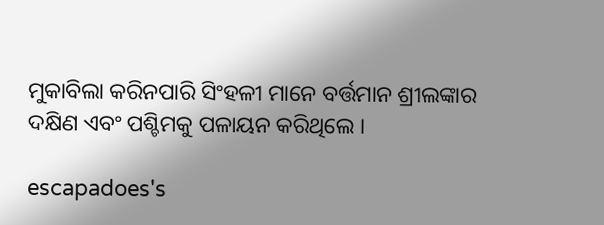ମୁକାବିଲା କରିନପାରି ସିଂହଳୀ ମାନେ ବର୍ତ୍ତମାନ ଶ୍ରୀଲଙ୍କାର ଦକ୍ଷିଣ ଏବଂ ପଶ୍ଚିମକୁ ପଳାୟନ କରିଥିଲେ ।

escapadoes's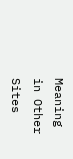Meaning in Other Sites